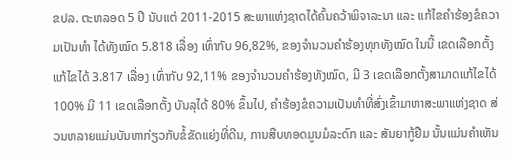ຂປລ. ຕະຫລອດ 5 ປີ ນັບແຕ່ 2011-2015 ສະພາແຫ່ງຊາດໄດ້ຄົ້ນຄວ້າພິຈາລະນາ ແລະ ແກ້ໄຂຄໍາຮ້ອງຂໍຄວາມເປັນທໍາ ໄດ້ທັງໝົດ 5.818 ເລື່ອງ ເທົ່າກັບ 96,82%, ຂອງຈໍານວນຄໍາຮ້ອງທຸກທັງໝົດ ໃນນີ້ ເຂດເລືອກຕັ້ງແກ້ໄຂໄດ້ 3.817 ເລື່ອງ ເທົ່າກັບ 92,11% ຂອງຈໍານວນຄໍາຮ້ອງທັງໝົດ, ມີ 3 ເຂດເລືອກຕັ້ງສາມາດແກ້ໄຂໄດ້ 100% ມີ 11 ເຂດເລືອກຕັ້ງ ບັນລຸໄດ້ 80% ຂຶ້ນໄປ, ຄໍາຮ້ອງຂໍຄວາມເປັນທໍາທີ່ສົ່ງເຂົ້າມາຫາສະພາແຫ່ງຊາດ ສ່ວນຫລາຍແມ່ນບັນຫາກ່ຽວກັບຂໍ້ຂັດແຍ່ງທີ່ດີນ, ການສືບທອດມູນມໍລະດົກ ແລະ ສັນຍາກູ້ຢືມ ນັ້ນແມ່ນຄໍາເຫັນ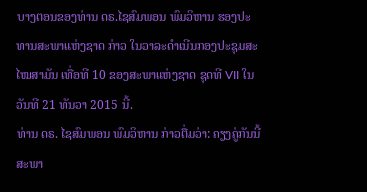ບາງຕອນຂອງທ່ານ ດຣ.ໄຊສົມພອນ ພົມວິຫານ ຮອງປະທານສະພາແຫ່ງຊາດ ກ່າວ ໃນວາລະດໍາເນີນກອງປະຊຸມສະໄໝສາມັນ ເທື່ອທີ 10 ຂອງສະພາແຫ່ງຊາດ ຊຸດທີ VII ໃນວັນທີ 21 ທັນວາ 2015 ນີ້.
ທ່ານ ດຣ. ໄຊສົມພອນ ພົມວິຫານ ກ່າວຕື່ມວ່າ: ຄຽງຄູ່ກັນນີ້ ສະພາ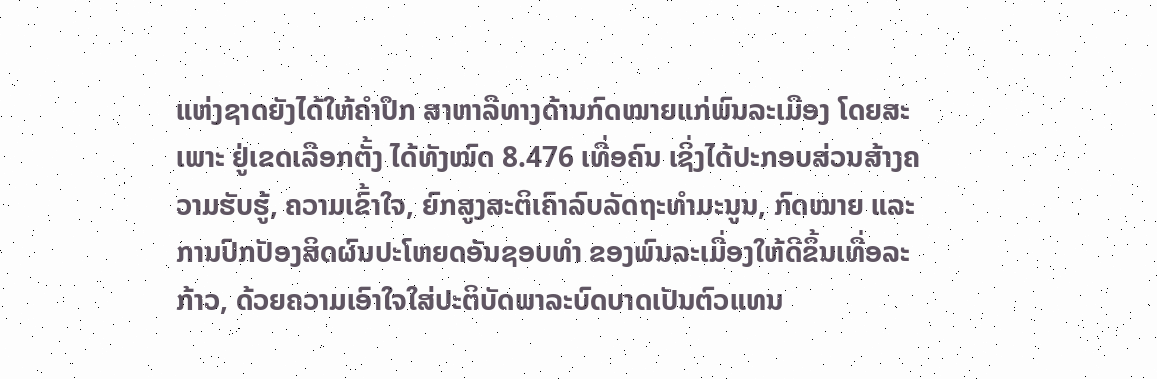ແຫ່ງຊາດຍັງໄດ້ໃຫ້ຄໍາປຶກ ສາຫາລືທາງດ້ານກົດໝາຍແກ່ພົນລະເມືອງ ໂດຍສະເພາະ ຢູ່ເຂດເລືອກຕັ້ງ ໄດ້ທັງໝົດ 8.476 ເທື່ອຄົນ ເຊິ່ງໄດ້ປະກອບສ່ວນສ້າງຄວາມຮັບຮູ້, ຄວາມເຂົ້າໃຈ, ຍົກສູງສະຕິເຄົາລົບລັດຖະທໍາມະນູນ, ກົດໝາຍ ແລະ ການປົກປັອງສິດຜົນປະໂຫຍດອັນຊອບທໍາ ຂອງພົນລະເມື່ອງໃຫ້ດີຂຶ້ນເທື່ອລະກ້າວ, ດ້ວຍຄວາມເອົາໃຈໃສ່ປະຕິບັດພາລະບົດບາດເປັນຕົວແທນ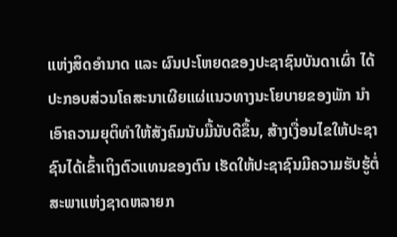ແຫ່ງສິດອໍານາດ ແລະ ຜົນປະໂຫຍດຂອງປະຊາຊົນບັນດາເຜົ່າ ໄດ້ປະກອບສ່ວນໂຄສະນາເຜີຍແຜ່ແນວທາງນະໂຍບາຍຂອງພັກ ນໍາເອົາຄວາມຍຸຕິທໍາໃຫ້ສັງຄົມນັບມື້ນັບດີຂຶ້ນ, ສ້າງເງື່ອນໄຂໃຫ້ປະຊາຊົນໄດ້ເຂົ້າເຖິງຕົວແທນຂອງຕົນ ເຮັດໃຫ້ປະຊາຊົນມີຄວາມຮັບຮູ້ຕໍ່ສະພາແຫ່ງຊາດຫລາຍກ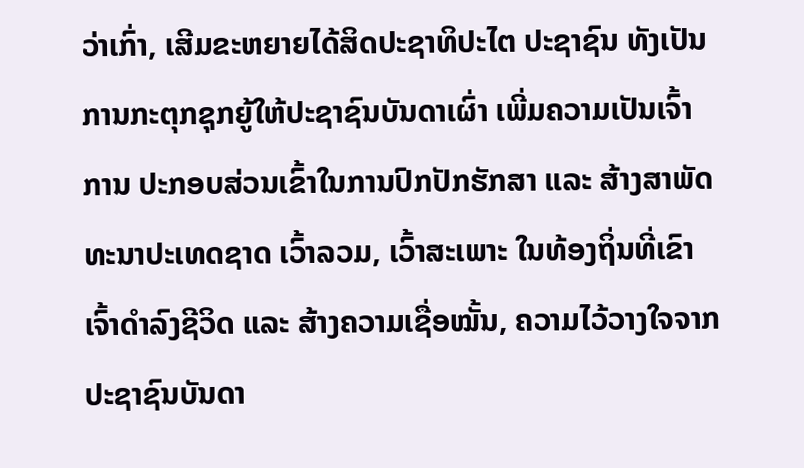ວ່າເກົ່າ, ເສີມຂະຫຍາຍໄດ້ສິດປະຊາທິປະໄຕ ປະຊາຊົນ ທັງເປັນການກະຕຸກຊຸກຍູ້ໃຫ້ປະຊາຊົນບັນດາເຜົ່າ ເພີ່ມຄວາມເປັນເຈົ້າການ ປະກອບສ່ວນເຂົ້າໃນການປົກປັກຮັກສາ ແລະ ສ້າງສາພັດທະນາປະເທດຊາດ ເວົ້າລວມ, ເວົ້າສະເພາະ ໃນທ້ອງຖິ່ນທີ່ເຂົາເຈົ້າດໍາລົງຊີວິດ ແລະ ສ້າງຄວາມເຊື່ອໝັ້ນ, ຄວາມໄວ້ວາງໃຈຈາກປະຊາຊົນບັນດາ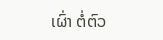ເຜົ່າ ຕໍ່ຕົວ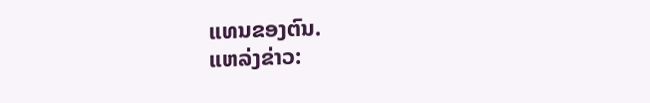ແທນຂອງຕົນ.
ແຫລ່ງຂ່າວ: